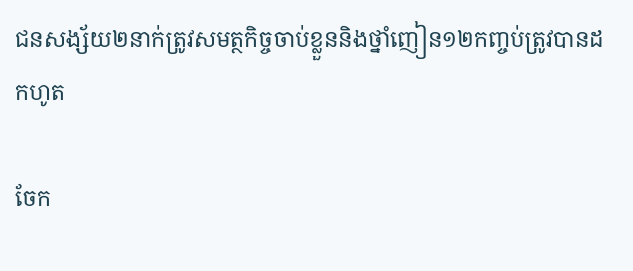ជនសង្ស័យ២នាក់ត្រូវសមត្ថកិច្ចចាប់ខ្លួននិងថ្នាំញៀន១២កញ្ចប់ត្រូវបានដកហូត

ចែក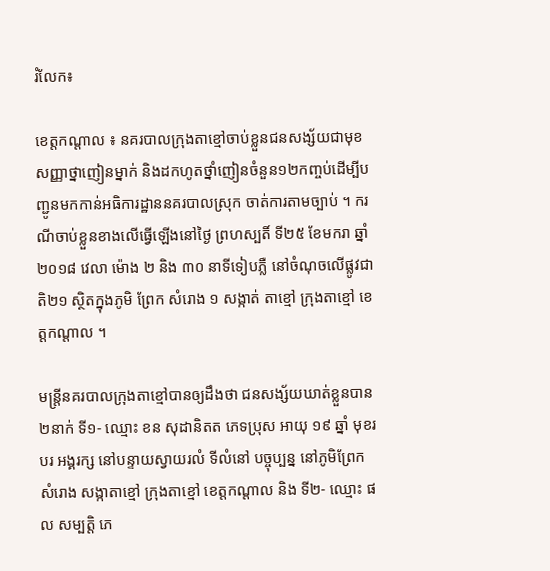រំលែក៖

ខេត្តកណ្តាល ៖ នគរបាលក្រុងតាខ្មៅចាប់ខ្លួនជនសង្ស័យជាមុខសញ្ញាថ្នាញៀនម្នាក់ និងដកហូតថ្នាំញៀនចំនួន១២កញ្ចប់ដើម្បីបញ្ជូនមកកាន់អធិការដ្ឋាននគរបាលស្រុក ចាត់ការតាមច្បាប់ ។ ករណីចាប់ខ្លួនខាងលើធ្វើឡើងនៅថ្ងៃ ព្រហស្បតិ៍ ទី២៥ ខែមករា ឆ្នាំ ២០១៨ វេលា ម៉ោង ២ និង ៣០ នាទីទៀបភ្លឺ នៅចំណុចលើផ្លូវជាតិ២១ ស្ថិតក្នុងភូមិ ព្រែក សំរោង ១ សង្កាត់ តាខ្មៅ ក្រុងតាខ្មៅ ខេត្តកណ្តាល ។

មន្រ្តីនគរបាលក្រុងតាខ្មៅបានឲ្យដឹងថា ជនសង្ស័យឃាត់ខ្លួនបាន២នាក់ ទី១- ឈ្មោះ ខន សុដានិតត ភេទប្រុស អាយុ ១៩ ឆ្នាំ មុខរបរ អង្គរក្ស នៅបន្ទាយស្វាយរលំ ទីលំនៅ បច្ចុប្បន្ន នៅភូមិព្រែកសំរោង សង្កាតាខ្មៅ ក្រុងតាខ្មៅ ខេត្តកណ្តាល និង ទី២- ឈ្មោះ ផល សម្បត្តិ ភេ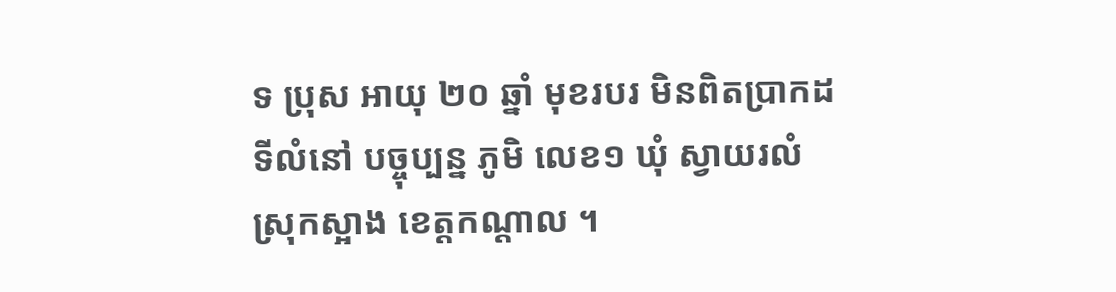ទ ប្រុស អាយុ ២០ ឆ្នាំ មុខរបរ មិនពិតប្រាកដ ទីលំនៅ បច្ចុប្បន្ន ភូមិ លេខ១ ឃុំ ស្វាយរលំ ស្រុកស្អាង ខេត្តកណ្តាល ។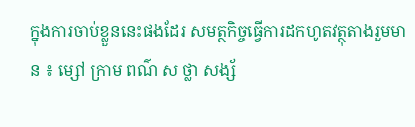ក្នុងការចាប់ខ្លួននេះផងដែរ សមត្ថកិច្ចធ្វើការដកហូតវត្ថុតាងរួមមាន ៖ ម្សៅ ក្រាម ពណ៌ ស ថ្លា សង្ស័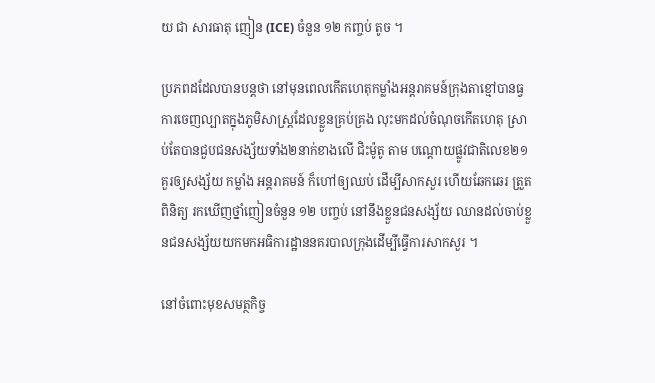យ ជា សារធាតុ ញៀន (ICE) ចំនួន ១២ កញ្ចប់ តូច ។

ប្រភពដដែលបានបន្តថា នៅមុនពេលកើតហេតុកម្លាំងអន្តរាគមន៍ក្រុងតាខ្មៅបានធ្វការចេញល្បាតក្នុងភូមិសាស្រ្តដែលខ្លួនគ្រប់គ្រង លុះមកដល់ចំណុចកើតហេតុ ស្រាប់តែបានជួបជនសង្ស័យទាំង២នាក់ខាងលើ ជិះម៉ូតូ តាម បណ្តោយផ្លូវជាតិលេខ២១ គួរឲ្យសង្ស័យ កម្លាំង អន្តរាគមន៍ ក៏ហៅឲ្យឈប់ ដើម្បីសាកសួរ ហើយឆែកឆេរ ត្រួតពិនិត្យ រកឃើញថ្នាំញៀនចំនួន ១២ បញ្ចប់ នៅនឹងខ្លួនជនសង្ស័យ ឈានដល់ចាប់ខ្លួនជនសង្ស័យយកមកអធិការដ្ឋាននគរបាលក្រុងដើម្បីធ្វើការសាកសួរ ។

នៅចំពោះមុខសមត្ថកិច្ច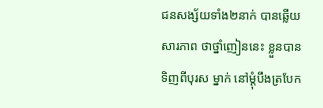ជនសង្ស័យទាំង២នាក់ បានឆ្លើយសារភាព ថាថ្នាំញៀននេះ ខ្លួនបានទិញពីបុរស ម្នាក់ នៅម្តុំបឹងត្របែក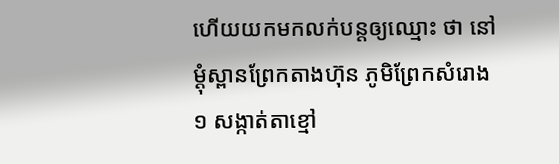ហើយយកមកលក់បន្តឲ្យឈ្មោះ ថា នៅម្តុំស្ពានព្រែកតាងហ៊ុន ភូមិព្រែកសំរោង១ សង្កាត់តាខ្មៅ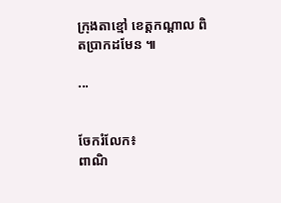ក្រុងតាខ្មៅ ខេត្តកណ្តាល ពិតប្រាកដមែន ៕

...


ចែករំលែក៖
ពាណិ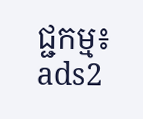ជ្ជកម្ម៖
ads2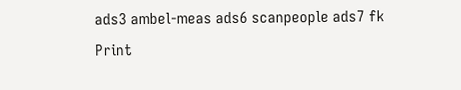ads3 ambel-meas ads6 scanpeople ads7 fk Print